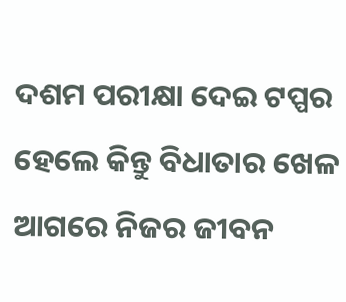ଦଶମ ପରୀକ୍ଷା ଦେଇ ଟପ୍ପର ହେଲେ କିନ୍ତୁ ବିଧାତାର ଖେଳ ଆଗରେ ନିଜର ଜୀବନ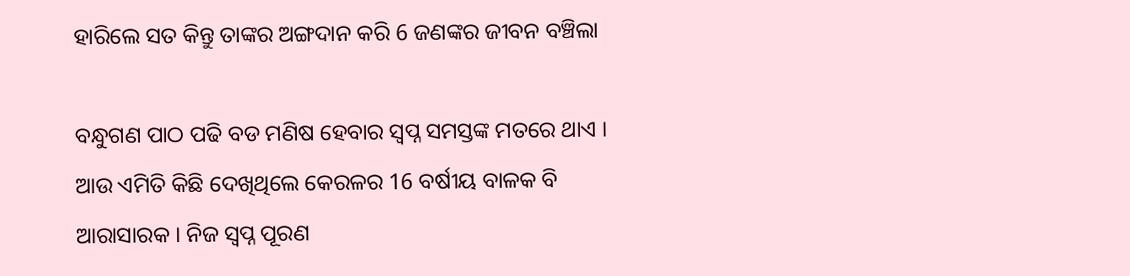ହାରିଲେ ସତ କିନ୍ତୁ ତାଙ୍କର ଅଙ୍ଗଦାନ କରି 6 ଜଣଙ୍କର ଜୀବନ ବଞ୍ଚିଲା

ବନ୍ଧୁଗଣ ପାଠ ପଢି ବଡ ମଣିଷ ହେବାର ସ୍ଵପ୍ନ ସମସ୍ତଙ୍କ ମତରେ ଥାଏ । ଆଉ ଏମିତି କିଛି ଦେଖିଥିଲେ କେରଳର 16 ବର୍ଷୀୟ ବାଳକ ବି ଆରାସାରକ । ନିଜ ସ୍ଵପ୍ନ ପୂରଣ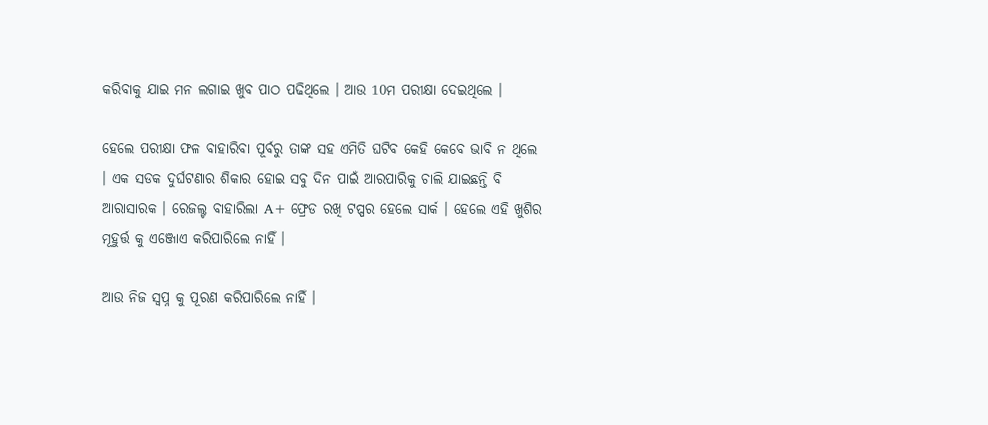କରିବାକୁ ଯାଇ ମନ ଲଗାଇ ଖୁବ ପାଠ ପଢିଥିଲେ । ଆଉ 10ମ ପରୀକ୍ଷା ଦେଇଥିଲେ ।

ହେଲେ ପରୀକ୍ଷା ଫଳ ବାହାରିବା ପୂର୍ବରୁ ତାଙ୍କ ସହ ଏମିତି ଘଟିବ କେହି କେବେ ଭାବି ନ ଥିଲେ । ଏକ ସଡକ ଦୁର୍ଘଟଣାର ଶିକାର ହୋଇ ସବୁ ଦିନ ପାଇଁ ଆରପାରିକୁ ଚାଲି ଯାଇଛନ୍ତି ବି ଆରାସାରକ । ରେଜଲ୍ଟ ବାହାରିଲା A+ ଫ୍ରେଡ ରଖି ଟପ୍ପର ହେଲେ ସାର୍କ । ହେଲେ ଏହି ଖୁଶିର ମୂହୁର୍ତ୍ତ କୁ ଏଞ୍ଜୋଏ କରିପାରିଲେ ନାହିଁ ।

ଆଉ ନିଜ ସ୍ଵପ୍ନ କୁ ପୂରଣ କରିପାରିଲେ ନାହିଁ ।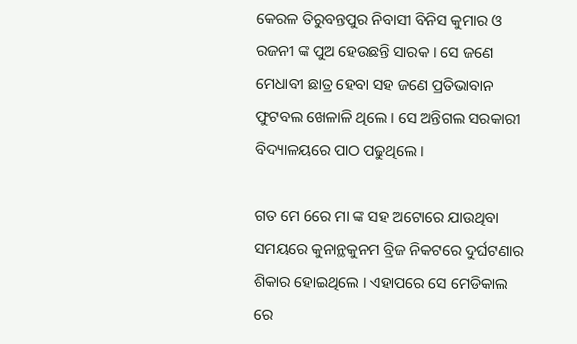କେରଳ ତିରୁବନ୍ତପୁର ନିବାସୀ ବିନିସ କୁମାର ଓ ରଜନୀ ଙ୍କ ପୁଅ ହେଉଛନ୍ତି ସାରକ । ସେ ଜଣେ ମେଧାବୀ ଛାତ୍ର ହେବା ସହ ଜଣେ ପ୍ରତିଭାବାନ ଫୁଟବଲ ଖେଳାଳି ଥିଲେ । ସେ ଅନ୍ତିଗଲ ସରକାରୀ ବିଦ୍ୟାଳୟରେ ପାଠ ପଢୁଥିଲେ ।

ଗତ ମେ 6ରେ ମା ଙ୍କ ସହ ଅଟୋରେ ଯାଉଥିବା ସମୟରେ କୁନାନ୍ଥକୁନମ ବ୍ରିଜ ନିକଟରେ ଦୁର୍ଘଟଣାର ଶିକାର ହୋଇଥିଲେ । ଏହାପରେ ସେ ମେଡିକାଲ ରେ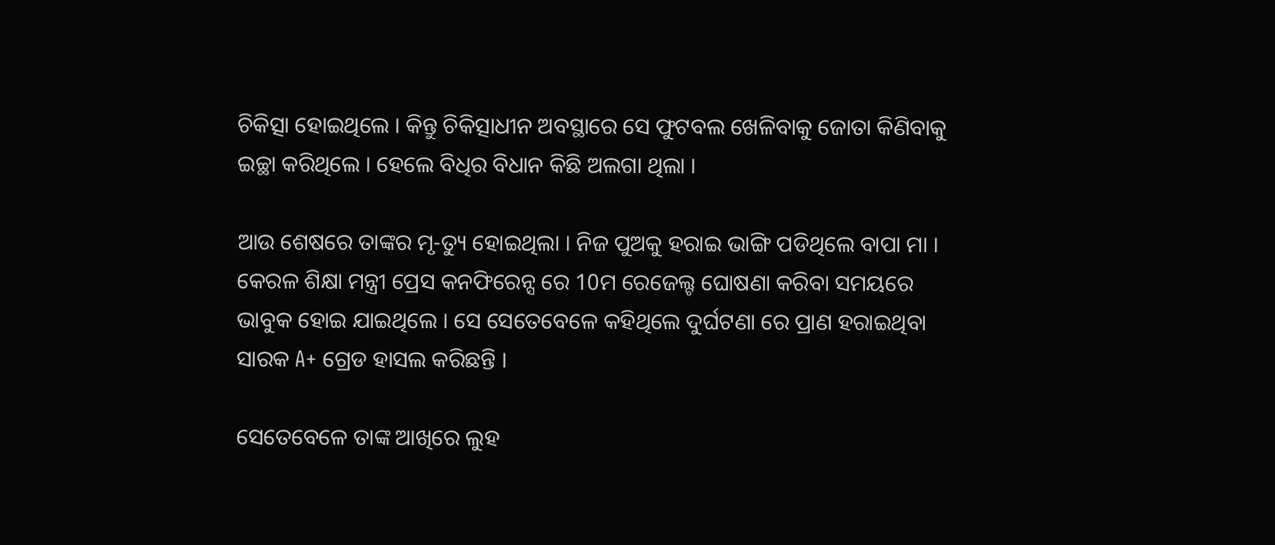ଚିକିତ୍ସା ହୋଇଥିଲେ । କିନ୍ତୁ ଚିକିତ୍ସାଧୀନ ଅବସ୍ଥାରେ ସେ ଫୁଟବଲ ଖେଳିବାକୁ ଜୋତା କିଣିବାକୁ ଇଚ୍ଛା କରିଥିଲେ । ହେଲେ ବିଧିର ବିଧାନ କିଛି ଅଲଗା ଥିଲା ।

ଆଉ ଶେଷରେ ତାଙ୍କର ମୃ-ତ୍ୟୁ ହୋଇଥିଲା । ନିଜ ପୁଅକୁ ହରାଇ ଭାଙ୍ଗି ପଡିଥିଲେ ବାପା ମା । କେରଳ ଶିକ୍ଷା ମନ୍ତ୍ରୀ ପ୍ରେସ କନଫିରେନ୍ସ ରେ 10ମ ରେଜେଲ୍ଟ ଘୋଷଣା କରିବା ସମୟରେ ଭାବୁକ ହୋଇ ଯାଇଥିଲେ । ସେ ସେତେବେଳେ କହିଥିଲେ ଦୁର୍ଘଟଣା ରେ ପ୍ରାଣ ହରାଇଥିବା ସାରକ A+ ଗ୍ରେଡ ହାସଲ କରିଛନ୍ତି ।

ସେତେବେଳେ ତାଙ୍କ ଆଖିରେ ଲୁହ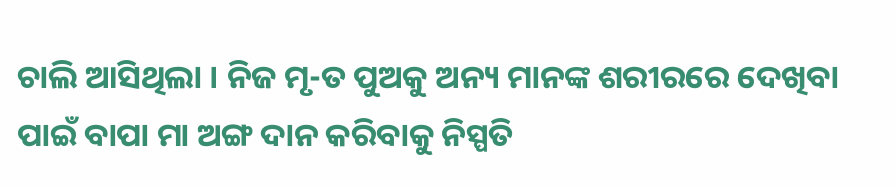ଚାଲି ଆସିଥିଲା । ନିଜ ମୃ-ତ ପୁଅକୁ ଅନ୍ୟ ମାନଙ୍କ ଶରୀରରେ ଦେଖିବା ପାଇଁ ବାପା ମା ଅଙ୍ଗ ଦାନ କରିବାକୁ ନିସ୍ପତି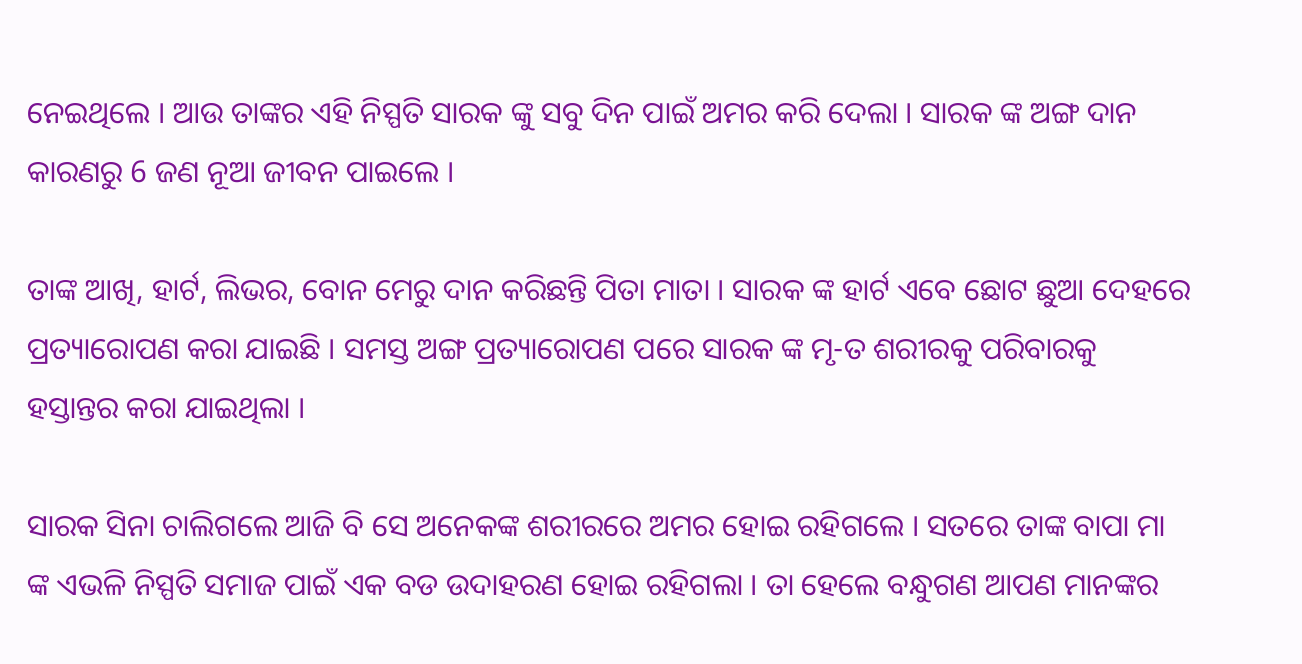ନେଇଥିଲେ । ଆଉ ତାଙ୍କର ଏହି ନିସ୍ପତି ସାରକ ଙ୍କୁ ସବୁ ଦିନ ପାଇଁ ଅମର କରି ଦେଲା । ସାରକ ଙ୍କ ଅଙ୍ଗ ଦାନ କାରଣରୁ 6 ଜଣ ନୂଆ ଜୀବନ ପାଇଲେ ।

ତାଙ୍କ ଆଖି, ହାର୍ଟ, ଲିଭର, ବୋନ ମେରୁ ଦାନ କରିଛନ୍ତି ପିତା ମାତା । ସାରକ ଙ୍କ ହାର୍ଟ ଏବେ ଛୋଟ ଛୁଆ ଦେହରେ ପ୍ରତ୍ୟାରୋପଣ କରା ଯାଇଛି । ସମସ୍ତ ଅଙ୍ଗ ପ୍ରତ୍ୟାରୋପଣ ପରେ ସାରକ ଙ୍କ ମୃ-ତ ଶରୀରକୁ ପରିବାରକୁ ହସ୍ତାନ୍ତର କରା ଯାଇଥିଲା ।

ସାରକ ସିନା ଚାଲିଗଲେ ଆଜି ବି ସେ ଅନେକଙ୍କ ଶରୀରରେ ଅମର ହୋଇ ରହିଗଲେ । ସତରେ ତାଙ୍କ ବାପା ମା ଙ୍କ ଏଭଳି ନିସ୍ପତି ସମାଜ ପାଇଁ ଏକ ବଡ ଉଦାହରଣ ହୋଇ ରହିଗଲା । ତା ହେଲେ ବନ୍ଧୁଗଣ ଆପଣ ମାନଙ୍କର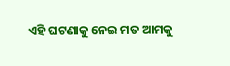ଏହି ଘଟଣାକୁ ନେଇ ମତ ଆମକୁ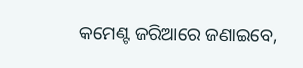କମେଣ୍ଟ ଜରିଆରେ ଜଣାଇବେ,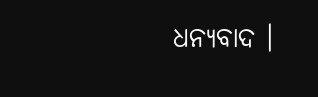ଧନ୍ୟବାଦ ।